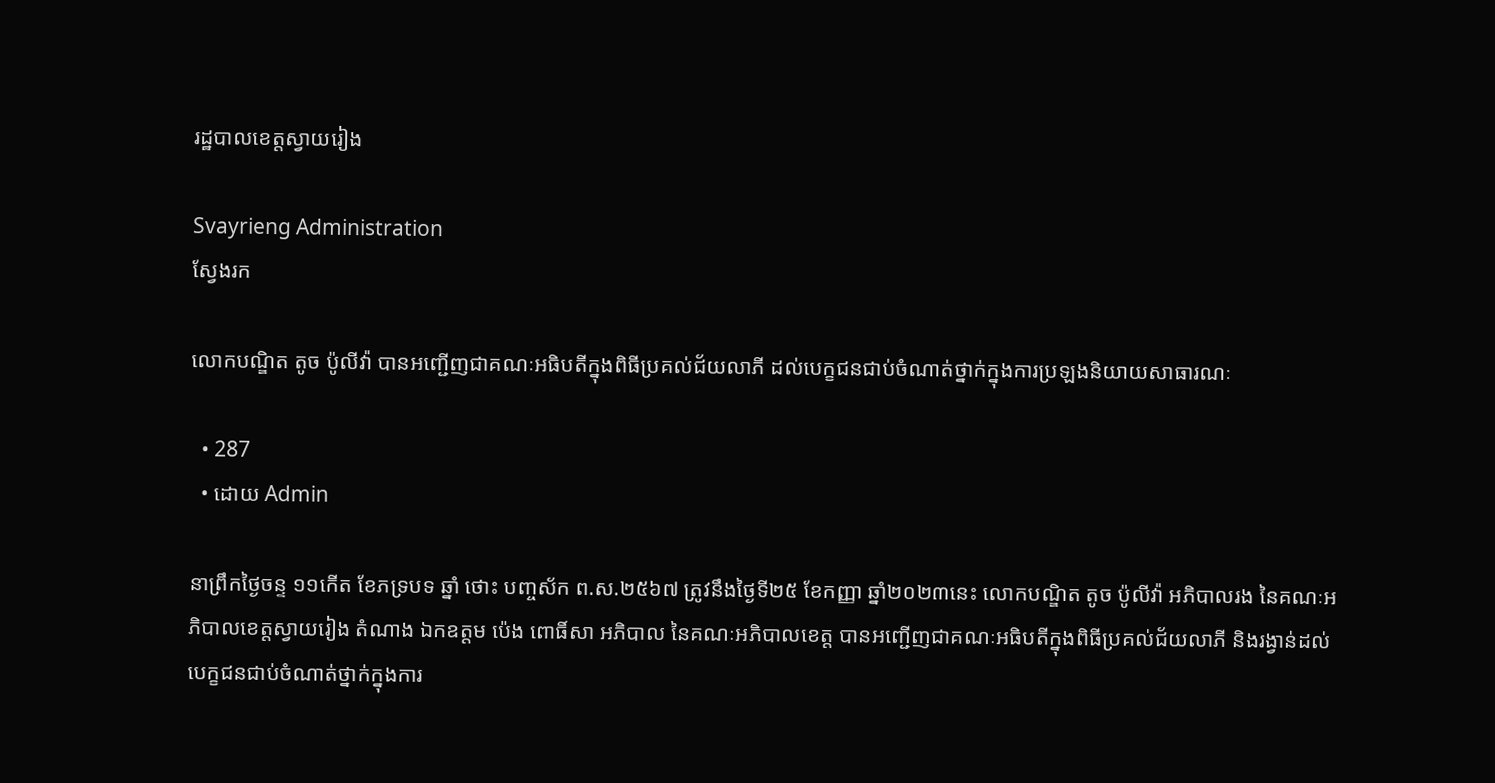រដ្ឋបាលខេត្តស្វាយរៀង

Svayrieng Administration
ស្វែងរក

លោកបណ្ឌិត តូច ប៉ូលីវ៉ា បានអញ្ជើញជាគណៈអធិបតីក្នុងពិធីប្រគល់ជ័យលាភី ដល់បេក្ខជនជាប់ចំណាត់ថ្នាក់ក្នុងការប្រឡងនិយាយសាធារណៈ

  • 287
  • ដោយ Admin

នាព្រឹកថ្ងៃចន្ទ ១១កើត ខែភទ្របទ ឆ្នាំ ថោះ បញ្ចស័ក ព.ស.២៥៦៧ ត្រូវនឹងថ្ងៃទី២៥ ខែកញ្ញា ឆ្នាំ២០២៣នេះ លោកបណ្ឌិត តូច ប៉ូលីវ៉ា អភិបាលរង នៃគណៈអភិបាលខេត្តស្វាយរៀង តំណាង ឯកឧត្តម ប៉េង ពោធិ៍សា អភិបាល នៃគណៈអភិបាលខេត្ត បានអញ្ជើញជាគណៈអធិបតីក្នុងពិធីប្រគល់ជ័យលាភី និងរង្វាន់ដល់បេក្ខជនជាប់ចំណាត់ថ្នាក់ក្នុងការ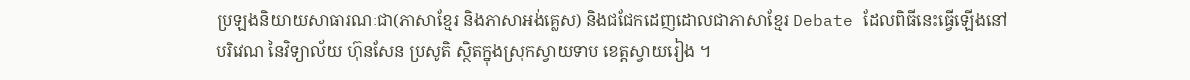ប្រឡងនិយាយសាធារណៈជា(ភាសាខ្មែរ និងភាសាអង់គ្លេស) និងជជែកដេញដោលជាភាសាខ្មែរ Debate ដែលពិធីនេះធ្វើឡើងនៅបរិវេណ នៃវិទ្យាល័យ ហ៊ុនសែន ប្រសូតិ ស្ថិតក្នុងស្រុកស្វាយទាប ខេត្តស្វាយរៀង ។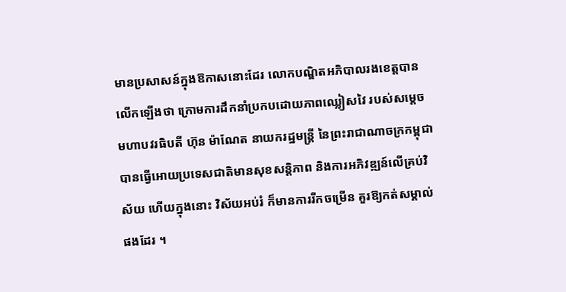មានប្រសាសន៍ក្នុងឱកាសនោះដែរ លោកបណ្ឌិតអភិបាលរងខេត្តបានលើកឡើងថា ក្រោមការដឹកនាំប្រកបដោយភាពឈ្លៀសវៃ របស់សម្តេចមហាបវរធិបតី ហ៊ុន ម៉ាណែត នាយករដ្ឋមន្រ្តី នៃព្រះរាជាណាចក្រកម្ពុជា បានធ្វើអោយប្រទេសជាតិមានសុខសន្តិភាព និងការអភិវឌ្ឍន៍លើគ្រប់វិស័យ ហើយក្នុងនោះ វិស័យអប់រំ ក៏មានការរីកចម្រើន គួរឱ្យកត់សម្គាល់ផងដែរ ។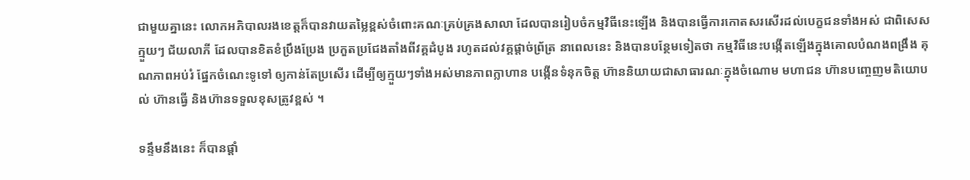ជាមួយគ្នានេះ លោកអភិបាលរងខេត្តក៏បានវាយតម្លៃខ្ពស់ចំពោះគណៈគ្រប់គ្រងសាលា ដែលបានរៀបចំកម្មវិធីនេះឡើង និងបានធ្វើការកោតសរសើរដល់បេក្ខជនទាំងអស់ ជាពិសេសក្មួយៗ ជ័យលាភី ដែលបានខិតខំប្រឹងប្រែង ប្រកួតប្រជែងតាំងពីវគ្គដំបូង រហូតដល់វគ្គផ្តាច់ព្រ័ត្រ នាពេលនេះ និងបានបន្ថែមទៀតថា កម្មវិធីនេះបង្កើតឡើងក្នុងគោលបំណងពង្រឹង គុណភាពអប់រំ ផ្នែកចំណេះទូទៅ ឲ្យកាន់តែប្រសើរ ដើម្បីឲ្យក្មួយៗទាំងអស់មានភាពក្លាហាន បង្កើនទំនុកចិត្ត ហ៊ាននិយាយជាសាធារណៈក្នុងចំណោម មហាជន ហ៊ានបញ្ចេញមតិយោបល់ ហ៊ានធ្វើ និងហ៊ានទទួលខុសត្រូវខ្ពស់ ។

ទន្ទឹមនឹងនេះ ក៏បានផ្តាំ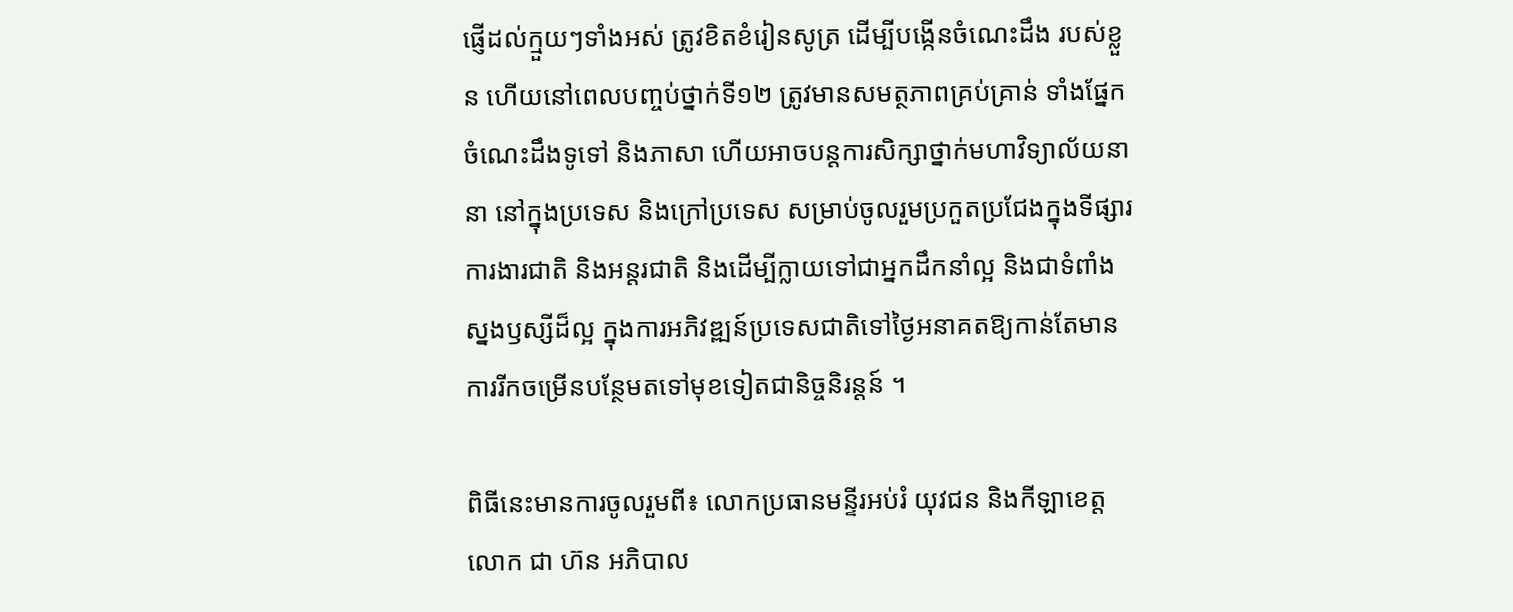ផ្ញើដល់ក្មួយៗទាំងអស់ ត្រូវខិតខំរៀនសូត្រ ដើម្បីបង្កើនចំណេះដឹង របស់ខ្លួន ហើយនៅពេលបញ្ចប់ថ្នាក់ទី១២ ត្រូវមានសមត្ថភាពគ្រប់គ្រាន់ ទាំងផ្នែកចំណេះដឹងទូទៅ និងភាសា ហើយអាចបន្តការសិក្សាថ្នាក់មហាវិទ្យាល័យនានា នៅក្នុងប្រទេស និងក្រៅប្រទេស សម្រាប់ចូលរួមប្រកួតប្រជែងក្នុងទីផ្សារការងារជាតិ និងអន្តរជាតិ និងដើម្បីក្លាយទៅជាអ្នកដឹកនាំល្អ និងជាទំពាំងស្នងឫស្សីដ៏ល្អ ក្នុងការអភិវឌ្ឍន៍ប្រទេសជាតិទៅថ្ងៃអនាគតឱ្យកាន់តែមានការរីកចម្រើនបន្ថែមតទៅមុខទៀតជានិច្ចនិរន្តន៍ ។

ពិធីនេះមានការចូលរួមពី៖ លោកប្រធានមន្ទីរអប់រំ យុវជន និងកីឡាខេត្ត លោក ជា ហ៊ន អភិបាល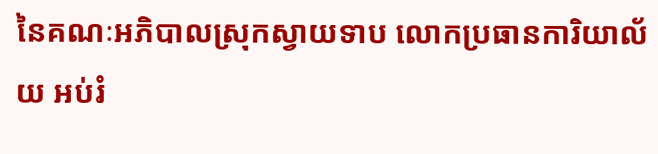នៃគណៈអភិបាលស្រុកស្វាយទាប លោកប្រធានការិយាល័យ អប់រំ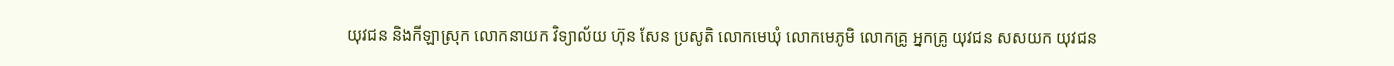យុវជន និងកីឡាស្រុក លោកនាយក វិទ្យាល័យ ហ៊ុន សែន ប្រសូតិ លោកមេឃុំ លោកមេភូមិ លោកគ្រូ អ្នកគ្រូ យុវជន សសយក យុវជន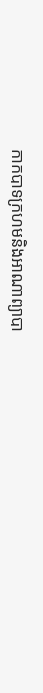កាកបាទក្រហមនិងអាណាព្យាបា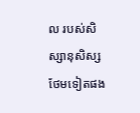ល របស់សិស្សានុសិស្ស ថែមទៀតផង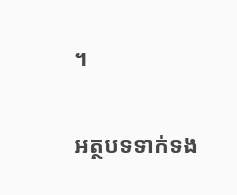។

អត្ថបទទាក់ទង